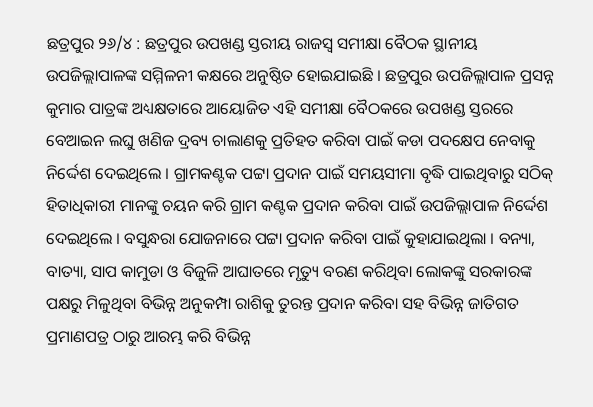ଛତ୍ରପୁର ୨୬/୪ : ଛତ୍ରପୁର ଉପଖଣ୍ଡ ସ୍ତରୀୟ ରାଜସ୍ୱ ସମୀକ୍ଷା ବୈଠକ ସ୍ଥାନୀୟ ଉପଜିଲ୍ଲାପାଳଙ୍କ ସମ୍ମିଳନୀ କକ୍ଷରେ ଅନୁଷ୍ଠିତ ହୋଇଯାଇଛି । ଛତ୍ରପୁର ଉପଜିଲ୍ଲାପାଳ ପ୍ରସନ୍ନ କୁମାର ପାତ୍ରଙ୍କ ଅଧ୍ୟକ୍ଷତାରେ ଆୟୋଜିତ ଏହି ସମୀକ୍ଷା ବୈଠକରେ ଉପଖଣ୍ଡ ସ୍ତରରେ ବେଆଇନ ଲଘୁ ଖଣିଜ ଦ୍ରବ୍ୟ ଚାଲାଣକୁ ପ୍ରତିହତ କରିବା ପାଇଁ କଡା ପଦକ୍ଷେପ ନେବାକୁ ନିର୍ଦ୍ଦେଶ ଦେଇଥିଲେ । ଗ୍ରାମକଣ୍ଟକ ପଟ୍ଟା ପ୍ରଦାନ ପାଇଁ ସମୟସୀମା ବୃଦ୍ଧି ପାଇଥିବାରୁ ସଠିକ୍ ହିତାଧିକାରୀ ମାନଙ୍କୁ ଚୟନ କରି ଗ୍ରାମ କଣ୍ଟକ ପ୍ରଦାନ କରିବା ପାଇଁ ଉପଜିଲ୍ଲାପାଳ ନିର୍ଦ୍ଦେଶ ଦେଇଥିଲେ । ବସୁନ୍ଧରା ଯୋଜନାରେ ପଟ୍ଟା ପ୍ରଦାନ କରିବା ପାଇଁ କୁହାଯାଇଥିଲା । ବନ୍ୟା, ବାତ୍ୟା, ସାପ କାମୁଡା ଓ ବିଜୁଳି ଆଘାତରେ ମୃତ୍ୟୁ ବରଣ କରିଥିବା ଲୋକଙ୍କୁ ସରକାରଙ୍କ ପକ୍ଷରୁ ମିଳୁଥିବା ବିଭିନ୍ନ ଅନୁକମ୍ପା ରାଶିକୁ ତୁରନ୍ତ ପ୍ରଦାନ କରିବା ସହ ବିଭିନ୍ନ ଜାତିଗତ ପ୍ରମାଣପତ୍ର ଠାରୁ ଆରମ୍ଭ କରି ବିଭିନ୍ନ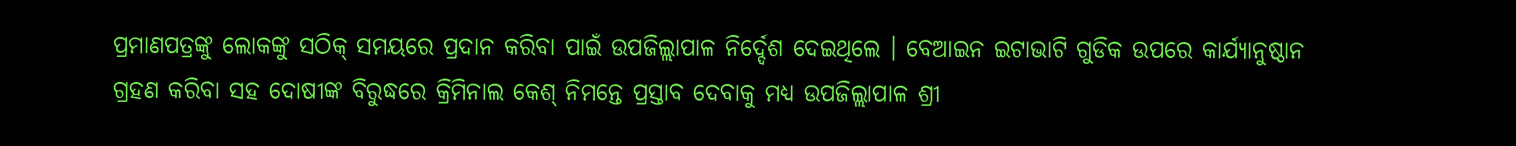ପ୍ରମାଣପତ୍ରଙ୍କୁ ଲୋକଙ୍କୁ ସଠିକ୍ ସମୟରେ ପ୍ରଦାନ କରିବା ପାଇଁ ଉପଜିଲ୍ଲାପାଳ ନିର୍ଦ୍ଦେଶ ଦେଇଥିଲେ । ବେଆଇନ ଇଟାଭାଟି ଗୁଡିକ ଉପରେ କାର୍ଯ୍ୟାନୁଷ୍ଠାନ ଗ୍ରହଣ କରିବା ସହ ଦୋଷୀଙ୍କ ବିରୁଦ୍ଧରେ କ୍ରିମିନାଲ କେଶ୍ ନିମନ୍ତେ ପ୍ରସ୍ତାବ ଦେବାକୁ ମଧ୍ୟ ଉପଜିଲ୍ଲାପାଳ ଶ୍ରୀ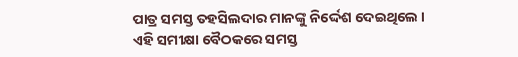ପାତ୍ର ସମସ୍ତ ତହସିଲଦାର ମାନଙ୍କୁ ନିର୍ଦ୍ଦେଶ ଦେଇଥିଲେ । ଏହି ସମୀକ୍ଷା ବୈଠକରେ ସମସ୍ତ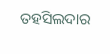ତହସିଲଦାର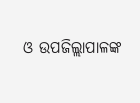ଓ ଉପଜିଲ୍ଲାପାଳଙ୍କ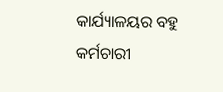କାର୍ଯ୍ୟାଳୟର ବହୁ କର୍ମଚାରୀ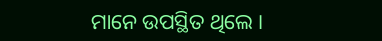ମାନେ ଉପସ୍ଥିତ ଥିଲେ ।